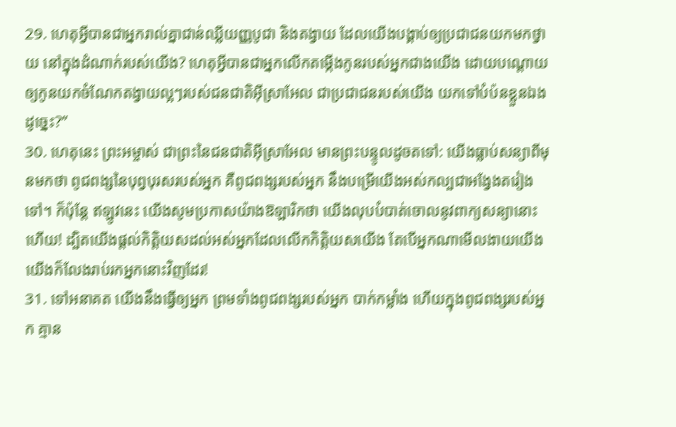29. ហេតុអ្វីបានជាអ្នករាល់គ្នាជាន់ឈ្លីយញ្ញបូជា និងតង្វាយ ដែលយើងបង្គាប់ឲ្យប្រជាជនយកមកថ្វាយ នៅក្នុងដំណាក់របស់យើង? ហេតុអ្វីបានជាអ្នកលើកតម្កើងកូនរបស់អ្នកជាងយើង ដោយបណ្ដោយឲ្យកូនយកចំណែកតង្វាយល្អៗរបស់ជនជាតិអ៊ីស្រាអែល ជាប្រជាជនរបស់យើង យកទៅបំប៉នខ្លួនឯងដូច្នេះ?”
30. ហេតុនេះ ព្រះអម្ចាស់ ជាព្រះនៃជនជាតិអ៊ីស្រាអែល មានព្រះបន្ទូលដូចតទៅ: យើងធ្លាប់សន្យាពីមុនមកថា ពូជពង្សនៃបុព្វបុរសរបស់អ្នក គឺពូជពង្សរបស់អ្នក នឹងបម្រើយើងអស់កល្បជាអង្វែងតរៀងទៅ។ ក៏ប៉ុន្តែ ឥឡូវនេះ យើងសូមប្រកាសយ៉ាងឱឡារិកថា យើងលុបបំបាត់ចោលនូវពាក្យសន្យានោះហើយ! ដ្បិតយើងផ្ដល់កិត្តិយសដល់អស់អ្នកដែលលើកកិត្តិយសយើង តែបើអ្នកណាមើលងាយយើង យើងក៏លែងរាប់រកអ្នកនោះវិញដែរ!
31. ទៅអនាគត យើងនឹងធ្វើឲ្យអ្នក ព្រមទាំងពូជពង្សរបស់អ្នក បាក់កម្លាំង ហើយក្នុងពូជពង្សរបស់អ្នក គ្មាន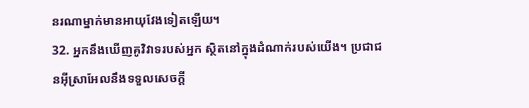នរណាម្នាក់មានអាយុវែងទៀតឡើយ។
32. អ្នកនឹងឃើញគូវិវាទរបស់អ្នក ស្ថិតនៅក្នុងដំណាក់របស់យើង។ ប្រជាជនអ៊ីស្រាអែលនឹងទទួលសេចក្ដី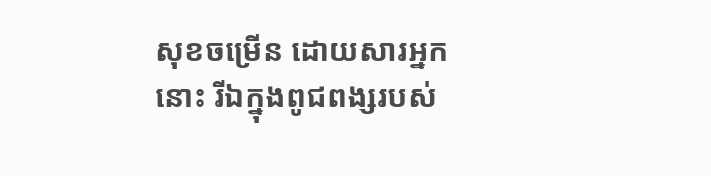សុខចម្រើន ដោយសារអ្នកនោះ រីឯក្នុងពូជពង្សរបស់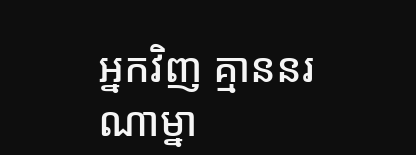អ្នកវិញ គ្មាននរណាម្នា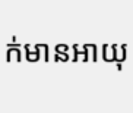ក់មានអាយុ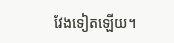វែងទៀតឡើយ។